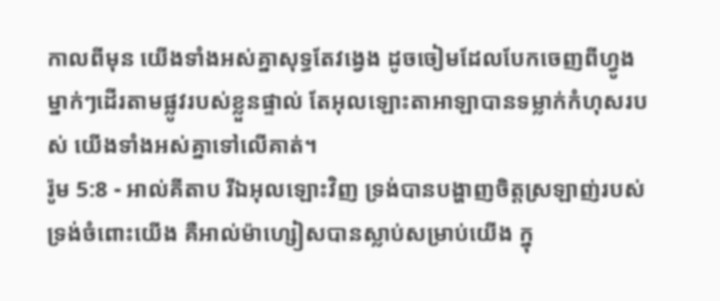កាលពីមុន យើងទាំងអស់គ្នាសុទ្ធតែវង្វេង ដូចចៀមដែលបែកចេញពីហ្វូង ម្នាក់ៗដើរតាមផ្លូវរបស់ខ្លួនផ្ទាល់ តែអុលឡោះតាអាឡាបានទម្លាក់កំហុសរបស់ យើងទាំងអស់គ្នាទៅលើគាត់។
រ៉ូម 5:8 - អាល់គីតាប រីឯអុលឡោះវិញ ទ្រង់បានបង្ហាញចិត្តស្រឡាញ់របស់ទ្រង់ចំពោះយើង គឺអាល់ម៉ាហ្សៀសបានស្លាប់សម្រាប់យើង ក្នុ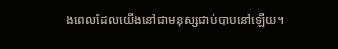ងពេលដែលយើងនៅជាមនុស្សជាប់បាបនៅឡើយ។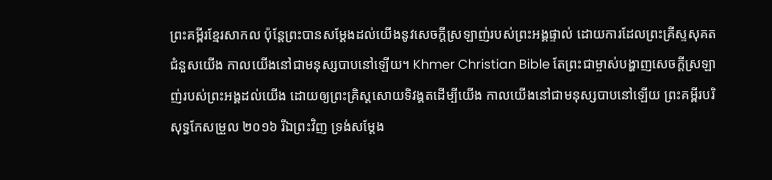ព្រះគម្ពីរខ្មែរសាកល ប៉ុន្តែព្រះបានសម្ដែងដល់យើងនូវសេចក្ដីស្រឡាញ់របស់ព្រះអង្គផ្ទាល់ ដោយការដែលព្រះគ្រីស្ទសុគតជំនួសយើង កាលយើងនៅជាមនុស្សបាបនៅឡើយ។ Khmer Christian Bible តែព្រះជាម្ចាស់បង្ហាញសេចក្ដីស្រឡាញ់របស់ព្រះអង្គដល់យើង ដោយឲ្យព្រះគ្រិស្ដសោយទិវង្គតដើម្បីយើង កាលយើងនៅជាមនុស្សបាបនៅឡើយ ព្រះគម្ពីរបរិសុទ្ធកែសម្រួល ២០១៦ រីឯព្រះវិញ ទ្រង់សម្ដែង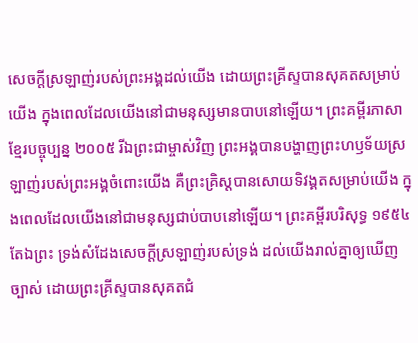សេចក្តីស្រឡាញ់របស់ព្រះអង្គដល់យើង ដោយព្រះគ្រីស្ទបានសុគតសម្រាប់យើង ក្នុងពេលដែលយើងនៅជាមនុស្សមានបាបនៅឡើយ។ ព្រះគម្ពីរភាសាខ្មែរបច្ចុប្បន្ន ២០០៥ រីឯព្រះជាម្ចាស់វិញ ព្រះអង្គបានបង្ហាញព្រះហឫទ័យស្រឡាញ់របស់ព្រះអង្គចំពោះយើង គឺព្រះគ្រិស្តបានសោយទិវង្គតសម្រាប់យើង ក្នុងពេលដែលយើងនៅជាមនុស្សជាប់បាបនៅឡើយ។ ព្រះគម្ពីរបរិសុទ្ធ ១៩៥៤ តែឯព្រះ ទ្រង់សំដែងសេចក្ដីស្រឡាញ់របស់ទ្រង់ ដល់យើងរាល់គ្នាឲ្យឃើញច្បាស់ ដោយព្រះគ្រីស្ទបានសុគតជំ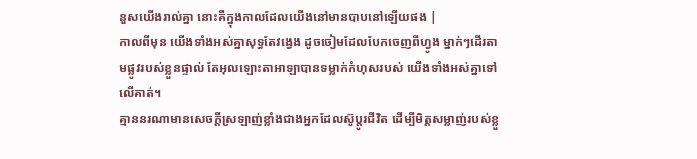នួសយើងរាល់គ្នា នោះគឺក្នុងកាលដែលយើងនៅមានបាបនៅឡើយផង |
កាលពីមុន យើងទាំងអស់គ្នាសុទ្ធតែវង្វេង ដូចចៀមដែលបែកចេញពីហ្វូង ម្នាក់ៗដើរតាមផ្លូវរបស់ខ្លួនផ្ទាល់ តែអុលឡោះតាអាឡាបានទម្លាក់កំហុសរបស់ យើងទាំងអស់គ្នាទៅលើគាត់។
គ្មាននរណាមានសេចក្ដីស្រឡាញ់ខ្លាំងជាងអ្នកដែលស៊ូប្ដូរជីវិត ដើម្បីមិត្ដសម្លាញ់របស់ខ្លួ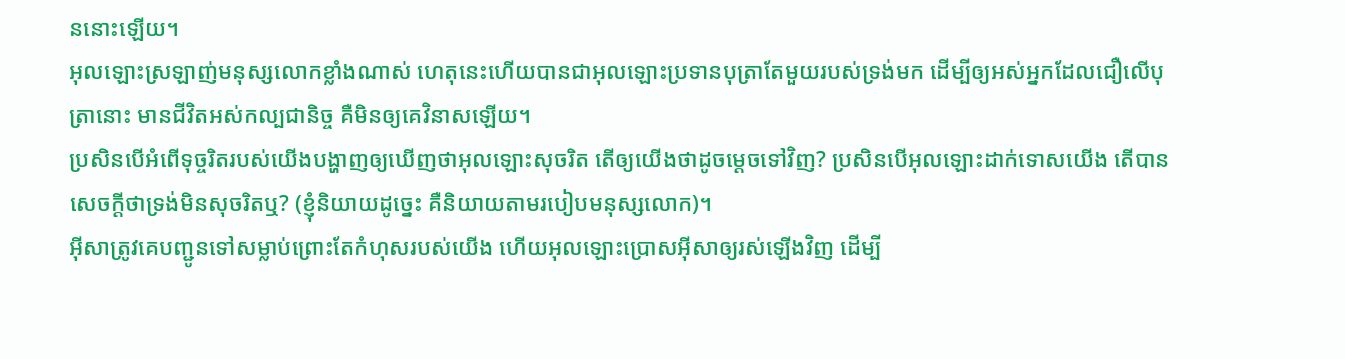ននោះឡើយ។
អុលឡោះស្រឡាញ់មនុស្សលោកខ្លាំងណាស់ ហេតុនេះហើយបានជាអុលឡោះប្រទានបុត្រាតែមួយរបស់ទ្រង់មក ដើម្បីឲ្យអស់អ្នកដែលជឿលើបុត្រានោះ មានជីវិតអស់កល្បជានិច្ច គឺមិនឲ្យគេវិនាសឡើយ។
ប្រសិនបើអំពើទុច្ចរិតរបស់យើងបង្ហាញឲ្យឃើញថាអុលឡោះសុចរិត តើឲ្យយើងថាដូចម្ដេចទៅវិញ? ប្រសិនបើអុលឡោះដាក់ទោសយើង តើបានសេចក្ដីថាទ្រង់មិនសុចរិតឬ? (ខ្ញុំនិយាយដូច្នេះ គឺនិយាយតាមរបៀបមនុស្សលោក)។
អ៊ីសាត្រូវគេបញ្ជូនទៅសម្លាប់ព្រោះតែកំហុសរបស់យើង ហើយអុលឡោះប្រោសអ៊ីសាឲ្យរស់ឡើងវិញ ដើម្បី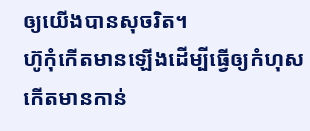ឲ្យយើងបានសុចរិត។
ហ៊ូកុំកើតមានឡើងដើម្បីធ្វើឲ្យកំហុសកើតមានកាន់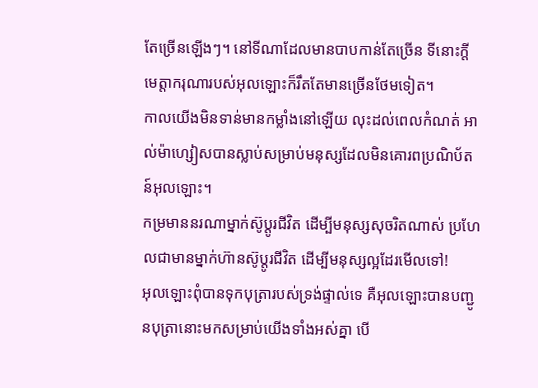តែច្រើនឡើងៗ។ នៅទីណាដែលមានបាបកាន់តែច្រើន ទីនោះក្តីមេត្តាករុណារបស់អុលឡោះក៏រឹតតែមានច្រើនថែមទៀត។
កាលយើងមិនទាន់មានកម្លាំងនៅឡើយ លុះដល់ពេលកំណត់ អាល់ម៉ាហ្សៀសបានស្លាប់សម្រាប់មនុស្សដែលមិនគោរពប្រណិប័តន៍អុលឡោះ។
កម្រមាននរណាម្នាក់ស៊ូប្ដូរជីវិត ដើម្បីមនុស្សសុចរិតណាស់ ប្រហែលជាមានម្នាក់ហ៊ានស៊ូប្ដូរជីវិត ដើម្បីមនុស្សល្អដែរមើលទៅ!
អុលឡោះពុំបានទុកបុត្រារបស់ទ្រង់ផ្ទាល់ទេ គឺអុលឡោះបានបញ្ជូនបុត្រានោះមកសម្រាប់យើងទាំងអស់គ្នា បើ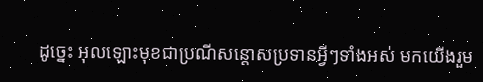ដូច្នេះ អុលឡោះមុខជាប្រណីសន្ដោសប្រទានអ្វីៗទាំងអស់ មកយើងរួម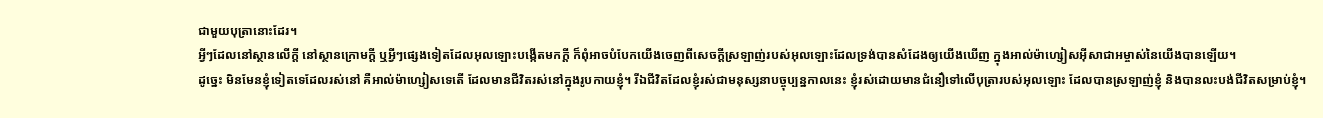ជាមួយបុត្រានោះដែរ។
អ្វីៗដែលនៅស្ថានលើក្ដី នៅស្ថានក្រោមក្ដី ឬអ្វីៗផ្សេងទៀតដែលអុលឡោះបង្កើតមកក្ដី ក៏ពុំអាចបំបែកយើងចេញពីសេចក្ដីស្រឡាញ់របស់អុលឡោះដែលទ្រង់បានសំដែងឲ្យយើងឃើញ ក្នុងអាល់ម៉ាហ្សៀសអ៊ីសាជាអម្ចាស់នៃយើងបានឡើយ។
ដូច្នេះ មិនមែនខ្ញុំទៀតទេដែលរស់នៅ គឺអាល់ម៉ាហ្សៀសទេតើ ដែលមានជីវិតរស់នៅក្នុងរូបកាយខ្ញុំ។ រីឯជីវិតដែលខ្ញុំរស់ជាមនុស្សនាបច្ចុប្បន្នកាលនេះ ខ្ញុំរស់ដោយមានជំនឿទៅលើបុត្រារបស់អុលឡោះ ដែលបានស្រឡាញ់ខ្ញុំ និងបានលះបង់ជីវិតសម្រាប់ខ្ញុំ។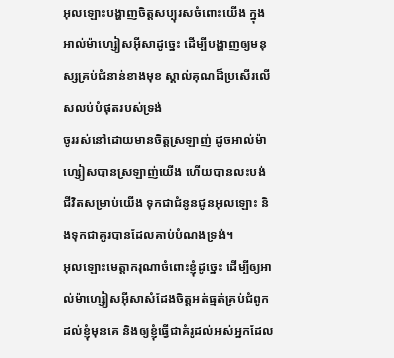អុលឡោះបង្ហាញចិត្តសប្បុរសចំពោះយើង ក្នុងអាល់ម៉ាហ្សៀសអ៊ីសាដូច្នេះ ដើម្បីបង្ហាញឲ្យមនុស្សគ្រប់ជំនាន់ខាងមុខ ស្គាល់គុណដ៏ប្រសើរលើសលប់បំផុតរបស់ទ្រង់
ចូររស់នៅដោយមានចិត្ដស្រឡាញ់ ដូចអាល់ម៉ាហ្សៀសបានស្រឡាញ់យើង ហើយបានលះបង់ជីវិតសម្រាប់យើង ទុកជាជំនូនជូនអុលឡោះ និងទុកជាគូរបានដែលគាប់បំណងទ្រង់។
អុលឡោះមេត្ដាករុណាចំពោះខ្ញុំដូច្នេះ ដើម្បីឲ្យអាល់ម៉ាហ្សៀសអ៊ីសាសំដែងចិត្តអត់ធ្មត់គ្រប់ជំពូក ដល់ខ្ញុំមុនគេ និងឲ្យខ្ញុំធ្វើជាគំរូដល់អស់អ្នកដែល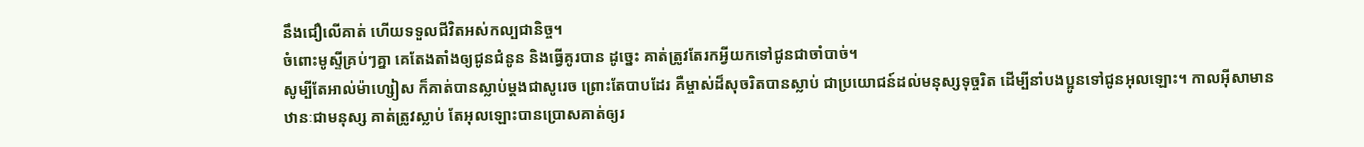នឹងជឿលើគាត់ ហើយទទួលជីវិតអស់កល្បជានិច្ច។
ចំពោះមូស្ទីគ្រប់ៗគ្នា គេតែងតាំងឲ្យជូនជំនូន និងធ្វើគូរបាន ដូច្នេះ គាត់ត្រូវតែរកអ្វីយកទៅជូនជាចាំបាច់។
សូម្បីតែអាល់ម៉ាហ្សៀស ក៏គាត់បានស្លាប់ម្ដងជាសូរេច ព្រោះតែបាបដែរ គឺម្ចាស់ដ៏សុចរិតបានស្លាប់ ជាប្រយោជន៍ដល់មនុស្សទុច្ចរិត ដើម្បីនាំបងប្អូនទៅជូនអុលឡោះ។ កាលអ៊ីសាមានឋានៈជាមនុស្ស គាត់ត្រូវស្លាប់ តែអុលឡោះបានប្រោសគាត់ឲ្យរ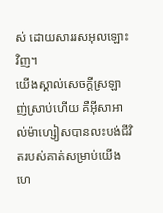ស់ ដោយសាររសអុលឡោះវិញ។
យើងស្គាល់សេចក្ដីស្រឡាញ់ស្រាប់ហើយ គឺអ៊ីសាអាល់ម៉ាហ្សៀសបានលះបង់ជីវិតរបស់គាត់សម្រាប់យើង ហេ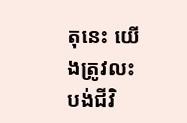តុនេះ យើងត្រូវលះបង់ជីវិ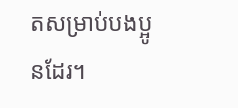តសម្រាប់បងប្អូនដែរ។